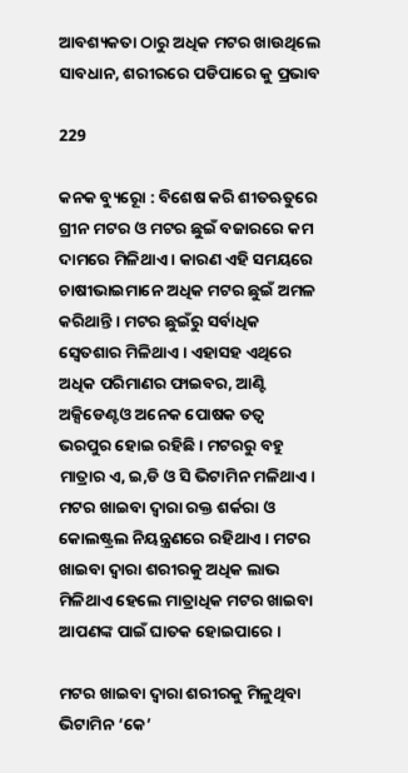ଆବଶ୍ୟକତା ଠାରୁ ଅଧିକ ମଟର ଖାଉଥିଲେ ସାବଧାନ, ଶରୀରରେ ପଡିପାରେ କୁ ପ୍ରଭାବ

229

କନକ ବ୍ୟୁରୋୂ : ବିଶେଷ କରି ଶୀତଋତୁରେ ଗ୍ରୀନ ମଟର ଓ ମଟର ଛୁଇଁ ବଜାରରେ କମ ଦାମରେ ମିଳିଥାଏ । କାରଣ ଏହି ସମୟରେ ଚାଷୀଭାଇମାନେ ଅଧିକ ମଟର ଛୁଇଁ ଅମଳ କରିଥାନ୍ତି । ମଟର ଛୁଇଁରୁ ସର୍ବାଧିକ ସ୍ୱେତଶାର ମିଳିଥାଏ । ଏହାସହ ଏଥିରେ ଅଧିକ ପରିମାଣର ଫାଇବର, ଆଣ୍ଟି ଅକ୍ସିଡେଣ୍ଟଓ ଅନେକ ପୋଷକ ତତ୍ୱ ଭରପୁର ହୋଇ ରହିଛି । ମଟରରୁ ବହୁ ମାତ୍ରାର ଏ, ଇ,ଡି ଓ ସି ଭିଟାମିନ ମଳିଥାଏ । ମଟର ଖାଇବା ଦ୍ୱାରା ରକ୍ତ ଶର୍କରା ଓ କୋଲଷ୍ଟ୍ରଲ ନିୟନ୍ତ୍ରଣରେ ରହିଥାଏ । ମଟର ଖାଇବା ଦ୍ୱାରା ଶରୀରକୁ ଅଧିକ ଲାଭ ମିଳିଥାଏ ହେଲେ ମାତ୍ରାଧିକ ମଟର ଖାଇବା ଆପଣଙ୍କ ପାଇଁ ଘାତକ ହୋଇପାରେ ।

ମଟର ଖାଇବା ଦ୍ୱାରା ଶରୀରକୁ ମିଳୁଥିବା ଭିଟାମିନ ‘କେ’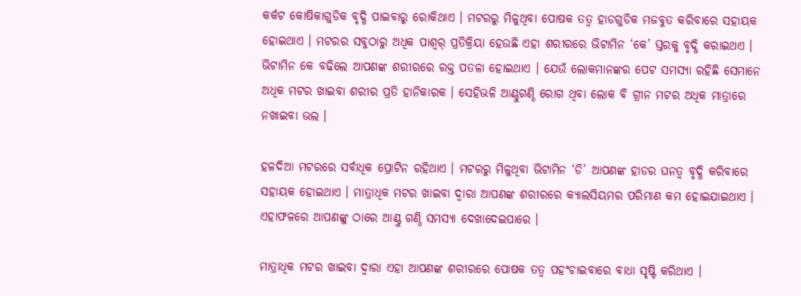କର୍କଟ କୋଷିକାଗୁଡିକ ବୃଦ୍ଧି ପାଇବାରୁ ରୋକିଥାଏ । ମଟରରୁ ମିଳୁଥିବା ପୋଷକ ତତ୍ୱ ହାଡଗୁଡିକ ମଜବୁତ କରିବାରେ ସହାୟକ ହୋଇଥାଏ । ମଟରର ସବୁଠାରୁ ଅଧିକ ପାଶ୍ୱର୍ ପ୍ରତିକ୍ରିୟା ହେଉଛି ଏହା ଶରୀରରେ ଭିଟାମିନ ‘କେ’ ସ୍ତରକୁ ବୃଦ୍ଧି କରାଇଥଏ । ଭିଟାମିନ କେ ବଢିଲେ ଆପଣଙ୍କ ଶରୀରରେ ରକ୍ତ ପତଳା ହୋଇଥାଏ । ଯେଉଁ ଲୋକମାନଙ୍କର ପେଟ ସମସ୍ୟା ରହିଛି ସେମାନେ ଅଧିକ ମଟର ଖାଇବା ଶରୀର ପ୍ରତି ହାନିକାରକ । ସେହିଭଳି ଆଣ୍ଠୁଗଣ୍ଠି ରୋଗ ଥିବା ଲୋକ ବି ଗ୍ରୀନ ମଟର ଅଧିକ ମାତ୍ରାରେ ନଖାଇବା ଭଲ ।

ହଳଦିଆ ମଟରରେ ସର୍ବାଧିକ ପ୍ରୋଟିନ ରହିଥାଏ । ମଟରରୁ ମିଳୁଥିବା ଭିଟାମିନ ‘ଡି’ ଆପଣଙ୍କ ହାଡର ଘନତ୍ୱ ବୃଦ୍ଧି କରିବାରେ ସହାୟକ ହୋଇଥାଏ । ମାତ୍ରାଧିକ ମଟର ଖାଇବା ଦ୍ୱାରା ଆପଣଙ୍କ ଶରୀରରେ କ୍ୟାଲସିୟମର ପରିମାଣ କମ ହୋଇଯାଇଥାଏ । ଏହାଫଳରେ ଆପଣଙ୍କୁ ଠାରେ ଆଣ୍ଠୁ ଗଣ୍ଠି ସମସ୍ୟା ଦେଖାଦେଇପାରେ ।

ମାତ୍ରାଧିକ ମଟର ଖାଇବା ଦ୍ୱାରା ଏହା ଆପଣଙ୍କ ଶରୀରରେ ପୋଷକ ତତ୍ୱ ପହଂଚାଇବାରେ ବାଧା ସୃଷ୍ଟି କରିଥାଏ ।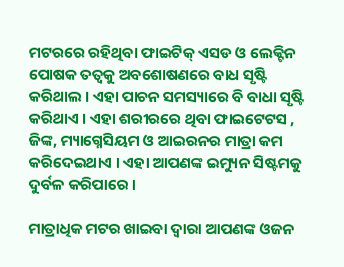ମଟରରେ ରହିଥିବା ଫାଇଟିକ୍ ଏସଡ ଓ ଲେକ୍ଟିନ ପୋଷକ ତତ୍ୱକୁ ଅବଶୋଷଣରେ ବାଧ ସୃଷ୍ଟି କରିଥାଲ । ଏହା ପାଚନ ସମସ୍ୟାରେ ବି ବାଧା ସୃଷ୍ଟି କରିଥାଏ । ଏହା ଶରୀରରେ ଥିବା ଫାଇଟେଟସ , ଜିଙ୍କ, ମ୍ୟାଗ୍ନେସିୟମ ଓ ଆଇରନର ମାତ୍ରା କମ କରିଦେଇଥାଏ । ଏହା ଆପଣଙ୍କ ଇମ୍ୟୁନ ସିଷ୍ଟମକୁ ଦୁର୍ବଳ କରିପାରେ ।

ମାତ୍ରାଧିକ ମଟର ଖାଇବା ଦ୍ୱାରା ଆପଣଙ୍କ ଓଜନ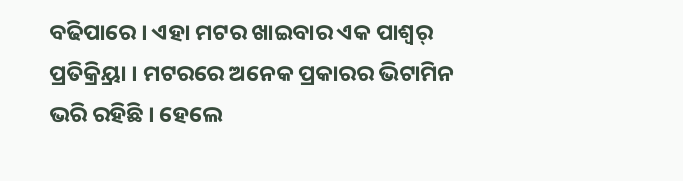ବଢିପାରେ । ଏହା ମଟର ଖାଇବାର ଏକ ପାଶ୍ୱର୍ ପ୍ରତିକ୍ର୍ରିୟା । ମଟରରେ ଅନେକ ପ୍ରକାରର ଭିଟାମିନ ଭରି ରହିଛି । ହେଲେ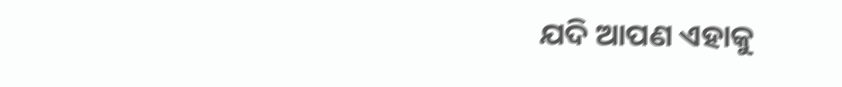ଯଦି ଆପଣ ଏହାକୁ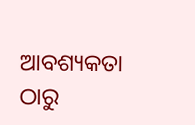ଆବଶ୍ୟକତା ଠାରୁ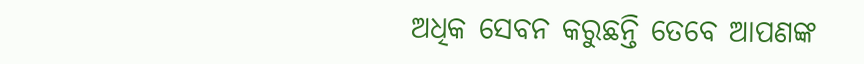ଅଧିକ ସେବନ କରୁଛନ୍ତି ତେବେ ଆପଣଙ୍କ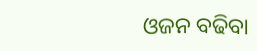ଓଜନ ବଢିବା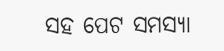ସହ ପେଟ ସମସ୍ୟା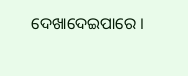ଦେଖାଦେଇପାରେ ।